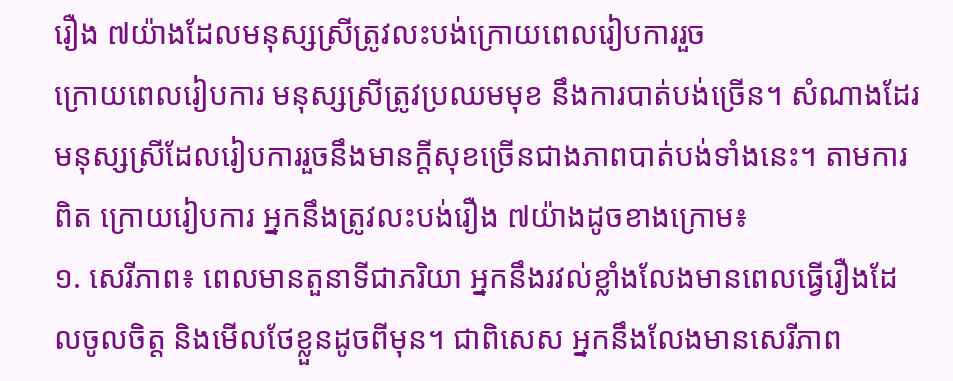រឿង ៧យ៉ាងដែលមនុស្សស្រីត្រូវលះបង់ក្រោយពេលរៀបការរួច
ក្រោយពេលរៀបការ មនុស្សស្រីត្រូវប្រឈមមុខ នឹងការបាត់បង់ច្រើន។ សំណាងដែរ មនុស្សស្រីដែលរៀបការរួចនឹងមានក្តីសុខច្រើនជាងភាពបាត់បង់ទាំងនេះ។ តាមការពិត ក្រោយរៀបការ អ្នកនឹងត្រូវលះបង់រឿង ៧យ៉ាងដូចខាងក្រោម៖
១. សេរីភាព៖ ពេលមានតួនាទីជាភរិយា អ្នកនឹងរវល់ខ្លាំងលែងមានពេលធ្វើរឿងដែលចូលចិត្ត និងមើលថែខ្លួនដូចពីមុន។ ជាពិសេស អ្នកនឹងលែងមានសេរីភាព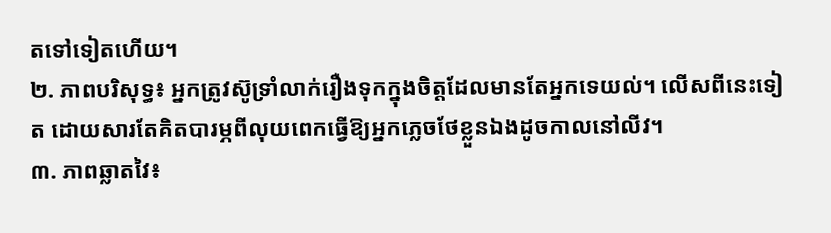តទៅទៀតហើយ។
២. ភាពបរិសុទ្ធ៖ អ្នកត្រូវស៊ូទ្រាំលាក់រឿងទុកក្នុងចិត្តដែលមានតែអ្នកទេយល់។ លើសពីនេះទៀត ដោយសារតែគិតបារម្ភពីលុយពេកធ្វើឱ្យអ្នកភ្លេចថែខ្លួនឯងដូចកាលនៅលីវ។
៣. ភាពឆ្លាតវៃ៖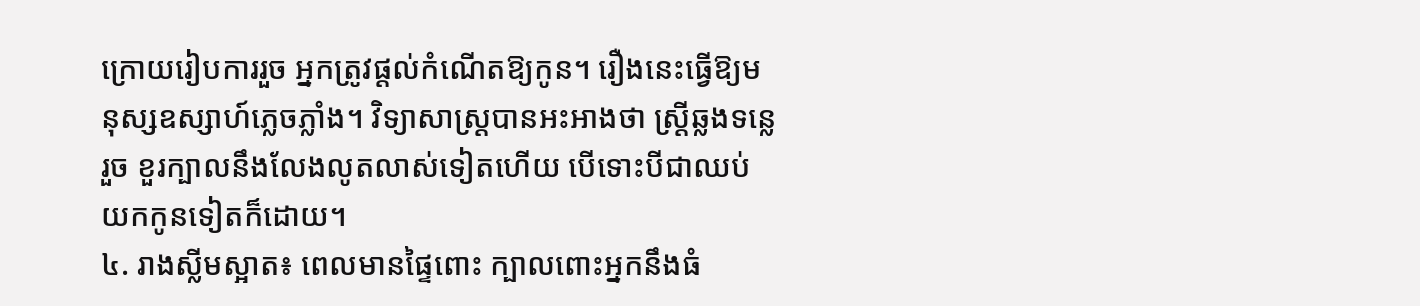ក្រោយរៀបការរួច អ្នកត្រូវផ្តល់កំណើតឱ្យកូន។ រឿងនេះធ្វើឱ្យមនុស្សឧស្សាហ៍ភ្លេចភ្លាំង។ វិទ្យាសាស្ត្របានអះអាងថា ស្ត្រីឆ្លងទន្លេរួច ខួរក្បាលនឹងលែងលូតលាស់ទៀតហើយ បើទោះបីជាឈប់យកកូនទៀតក៏ដោយ។
៤. រាងស្លីមស្អាត៖ ពេលមានផ្ទៃពោះ ក្បាលពោះអ្នកនឹងធំ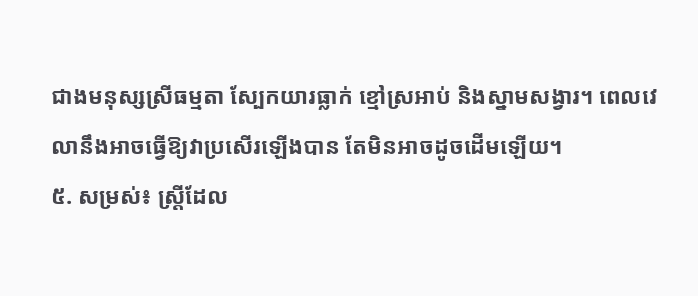ជាងមនុស្សស្រីធម្មតា ស្បែកយារធ្លាក់ ខ្មៅស្រអាប់ និងស្នាមសង្វារ។ ពេលវេលានឹងអាចធ្វើឱ្យវាប្រសើរឡើងបាន តែមិនអាចដូចដើមឡើយ។
៥. សម្រស់៖ ស្ត្រីដែល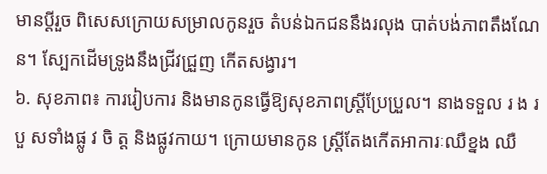មានប្តីរួច ពិសេសក្រោយសម្រាលកូនរួច តំបន់ឯកជននឹងរលុង បាត់បង់ភាពតឹងណែន។ ស្បែកដើមទ្រូងនឹងជ្រីវជ្រួញ កើតសង្វារ។
៦. សុខភាព៖ ការរៀបការ និងមានកូនធ្វើឱ្យសុខភាពស្ត្រីប្រែប្រួល។ នាងទទួល រ ង រ បួ សទាំងផ្លូ វ ចិ ត្ត និងផ្លូវកាយ។ ក្រោយមានកូន ស្ត្រីតែងកើតអាការៈឈឺខ្នង ឈឺ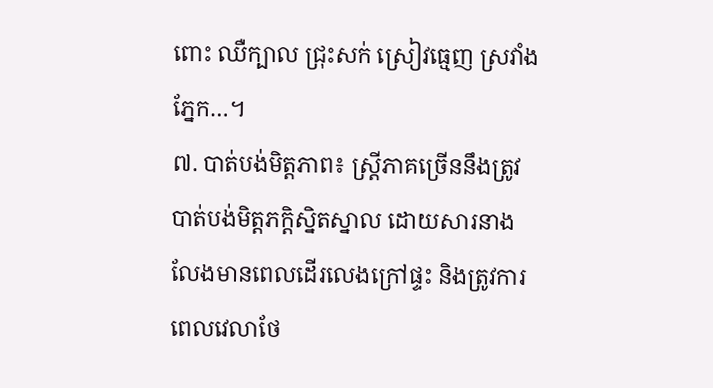ពោះ ឈឺក្បាល ជ្រុះសក់ ស្រៀវធ្មេញ ស្រវាំងភ្នែក…។
៧. បាត់បង់មិត្តភាព៖ ស្ត្រីភាគច្រើននឹងត្រូវបាត់បង់មិត្តភក្តិស្និតស្នាល ដោយសារនាងលែងមានពេលដើរលេងក្រៅផ្ទះ និងត្រូវការពេលវេលាថែ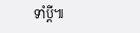ទាំប្តី៕